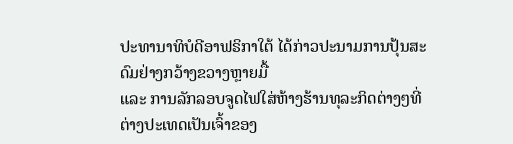ປະທານາທິບໍດີອາຟຣິກາໃຕ້ ໄດ້ກ່າວປະນາມການປຸ້ນສະດົມຢ່າງກວ້າງຂວາງຫຼາຍມື້
ແລະ ການລັກລອບຈູດໄຟໃສ່ຫ້າງຮ້ານທຸລະກິດຕ່າງໆທີ່ຕ່າງປະເທດເປັນເຈົ້າຂອງ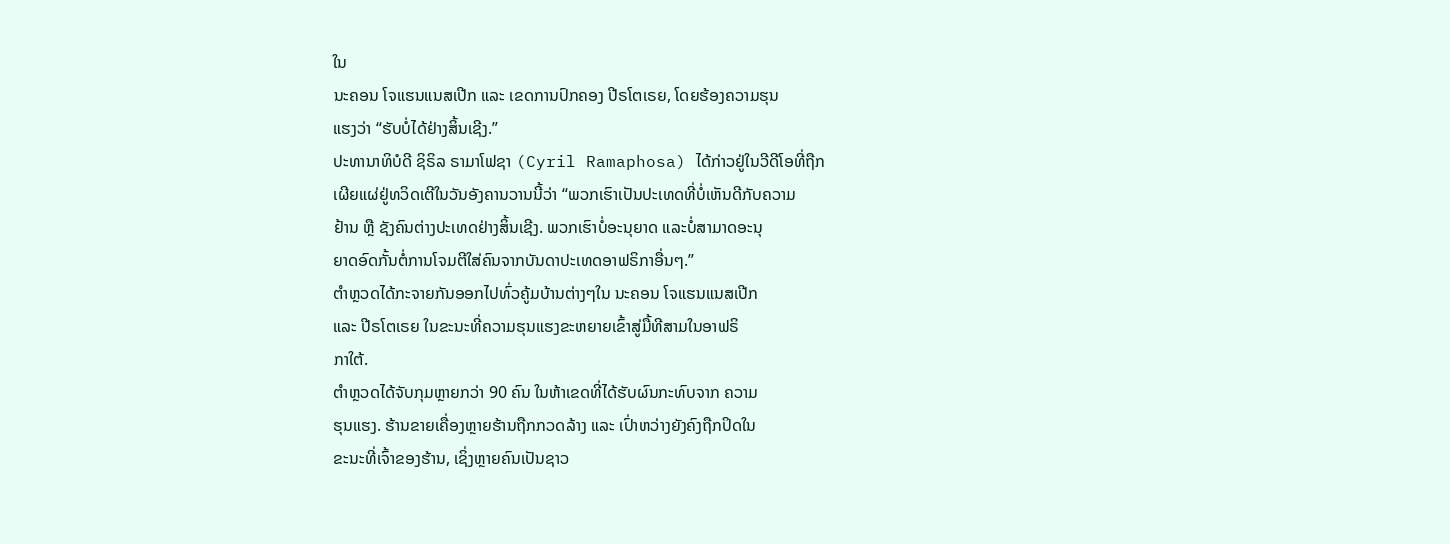ໃນ
ນະຄອນ ໂຈແຮນແນສເປີກ ແລະ ເຂດການປົກຄອງ ປີຣໂຕເຣຍ, ໂດຍຮ້ອງຄວາມຮຸນ
ແຮງວ່າ “ຮັບບໍ່ໄດ້ຢ່າງສິ້ນເຊີງ.”
ປະທານາທິບໍດີ ຊິຣິລ ຣາມາໂຟຊາ (Cyril Ramaphosa) ໄດ້ກ່າວຢູ່ໃນວີດີໂອທີ່ຖືກ
ເຜີຍແຜ່ຢູ່ທວິດເຕີໃນວັນອັງຄານວານນີ້ວ່າ “ພວກເຮົາເປັນປະເທດທີ່ບໍ່ເຫັນດີກັບຄວາມ
ຢ້ານ ຫຼື ຊັງຄົນຕ່າງປະເທດຢ່າງສິ້ນເຊີງ. ພວກເຮົາບໍ່ອະນຸຍາດ ແລະບໍ່ສາມາດອະນຸ
ຍາດອົດກັ້ນຕໍ່ການໂຈມຕີໃສ່ຄົນຈາກບັນດາປະເທດອາຟຣິກາອື່ນໆ.”
ຕຳຫຼວດໄດ້ກະຈາຍກັນອອກໄປທົ່ວຄູ້ມບ້ານຕ່າງໆໃນ ນະຄອນ ໂຈແຮນແນສເປີກ
ແລະ ປີຣໂຕເຣຍ ໃນຂະນະທີ່ຄວາມຮຸນແຮງຂະຫຍາຍເຂົ້າສູ່ມື້ທີສາມໃນອາຟຣິ
ກາໃຕ້.
ຕຳຫຼວດໄດ້ຈັບກຸມຫຼາຍກວ່າ 90 ຄົນ ໃນຫ້າເຂດທີ່ໄດ້ຮັບຜົນກະທົບຈາກ ຄວາມ
ຮຸນແຮງ. ຮ້ານຂາຍເຄື່ອງຫຼາຍຮ້ານຖືກກວດລ້າງ ແລະ ເປົ່າຫວ່າງຍັງຄົງຖືກປິດໃນ
ຂະນະທີ່ເຈົ້າຂອງຮ້ານ, ເຊິ່ງຫຼາຍຄົນເປັນຊາວ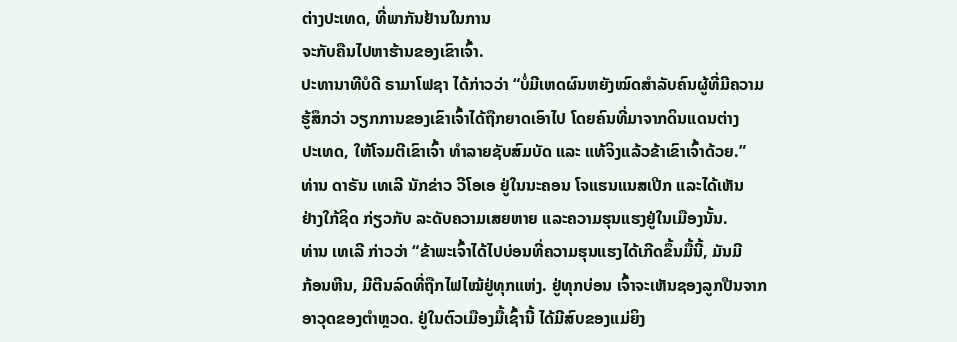ຕ່າງປະເທດ, ທີ່ພາກັນຢ້ານໃນການ
ຈະກັບຄືນໄປຫາຮ້ານຂອງເຂົາເຈົ້າ.
ປະທານາທີບໍດີ ຣາມາໂຟຊາ ໄດ້ກ່າວວ່າ “ບໍ່ມີເຫດຜົນຫຍັງໝົດສຳລັບຄົນຜູ້ທີ່ມີຄວາມ
ຮູ້ສຶກວ່າ ວຽກການຂອງເຂົາເຈົ້າໄດ້ຖືກຍາດເອົາໄປ ໂດຍຄົນທີ່ມາຈາກດິນແດນຕ່າງ
ປະເທດ, ໃຫ້ໂຈມຕີເຂົາເຈົ້າ ທຳລາຍຊັບສົມບັດ ແລະ ແທ້ຈິງແລ້ວຂ້າເຂົາເຈົ້າດ້ວຍ.”
ທ່ານ ດາຣັນ ເທເລີ ນັກຂ່າວ ວີໂອເອ ຢູ່ໃນນະຄອນ ໂຈແຮນແນສເປີກ ແລະໄດ້ເຫັນ
ຢ່າງໃກ້ຊິດ ກ່ຽວກັບ ລະດັບຄວາມເສຍຫາຍ ແລະຄວາມຮຸນແຮງຢູ່ໃນເມືອງນັ້ນ.
ທ່ານ ເທເລີ ກ່າວວ່າ “ຂ້າພະເຈົ້າໄດ້ໄປບ່ອນທີ່ຄວາມຮຸນແຮງໄດ້ເກີດຂຶ້ນມື້ນີ້, ມັນມີ
ກ້ອນຫີນ, ມີຕີນລົດທີ່ຖືກໄຟໄໝ້ຢູ່ທຸກແຫ່ງ. ຢູ່ທຸກບ່ອນ ເຈົ້າຈະເຫັນຊອງລູກປືນຈາກ
ອາວຸດຂອງຕຳຫຼວດ. ຢູ່ໃນຕົວເມືອງມື້ເຊົ້ານີ້ ໄດ້ມີສົບຂອງແມ່ຍິງ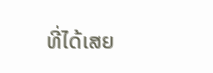ທີ່ໄດ້ເສຍ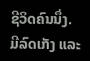ຊີວິດຄົນນຶ່ງ.
ມີລົດເກັງ ແລະ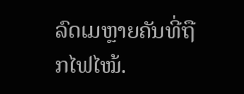ລົດເມຫຼາຍຄັນທີ່ຖືກໄຟໄໝ້.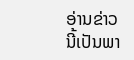ອ່ານຂ່າວນີ້ເປັນພາ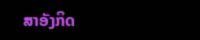ສາອັງກິດ